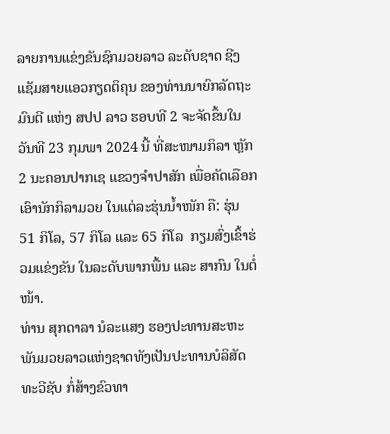ລາຍການແຂ່ງຂັນຊົກມວຍລາວ ລະດັບຊາດ ຊີງແຊັມສາຍແອວກຽດຕິຄຸນ ຂອງທ່ານນາຍົກລັດຖະມົນຕີ ແຫ່ງ ສປປ ລາວ ຮອບທີ 2 ຈະຈັດຂຶ້ນໃນວັນທີ 23 ກຸມພາ 2024 ນີ້ ທີ່ສະໜາມກິລາ ຫຼັກ2 ນະຄອນປາກເຊ ແຂວງຈຳປາສັກ ເພື່ອຄັດເລືອກເອົານັກກິລາມວຍ ໃນແຕ່ລະຮຸ່ນນ້ຳໜັກ ຄື: ຮຸ່ນ 51 ກິໂລ, 57 ກິໂລ ແລະ 65 ກິໂລ  ກຽມສົ່ງເຂົ້າຮ່ວມແຂ່ງຂັນ ໃນລະດັບພາກພື້ນ ແລະ ສາກົນ ໃນຕໍ່ໜ້າ.
ທ່ານ ສຸກດາລາ ນໍລະແສງ ຮອງປະທານສະຫະພັນມວຍລາວແຫ່ງຊາດທັງເປັນປະທານບໍລິສັດທະວີຊັບ ກໍ່ສ້າງຂົວທາ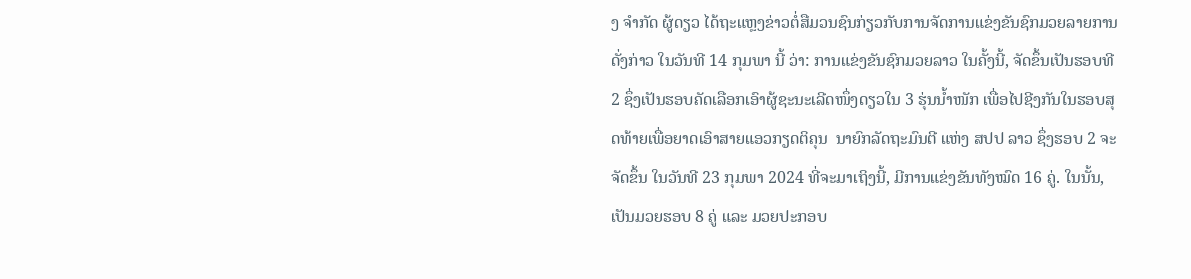ງ ຈຳກັດ ຜູ້ດຽວ ໄດ້ຖະແຫຼງຂ່າວຕໍ່ສືມວນຊົນກ່ຽວກັບການຈັດການແຂ່ງຂັນຊົກມວຍລາຍການດັ່ງກ່າວ ໃນວັນທີ 14 ກຸມພາ ນີ້ ວ່າ: ການແຂ່ງຂັນຊົກມວຍລາວ ໃນຄັ້ງນີ້, ຈັດຂຶ້ນເປັນຮອບທີ 2 ຊຶ່ງເປັນຮອບຄັດເລືອກເອົາຜູ້ຊະນະເລີດໜຶ່ງດຽວໃນ 3 ຮຸ່ນນໍ້າໜັກ ເພື່ອໄປຊີງກັນໃນຮອບສຸດທ້າຍເພື່ອຍາດເອົາສາຍແອວກຽດຕິຄຸນ  ນາຍົກລັດຖະມົນຕີ ແຫ່ງ ສປປ ລາວ ຊຶ່ງຮອບ 2 ຈະຈັດຂຶ້ນ ໃນວັນທີ 23 ກຸມພາ 2024 ທີ່ຈະມາເຖິງນີ້, ມີການແຂ່ງຂັນທັງໝົດ 16 ຄູ່. ໃນນັ້ນ, ເປັນມວຍຮອບ 8 ຄູ່ ແລະ ມວຍປະກອບ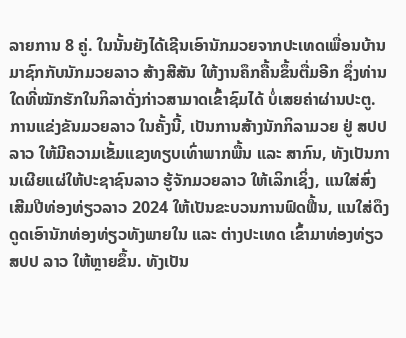ລາຍການ 8 ຄູ່. ໃນນັ້ນຍັງໄດ້ເຊີນເອົານັກມວຍຈາກປະເທດເພື່ອນບ້ານມາຊົກກັບນັກມວຍລາວ ສ້າງສີສັນ ໃຫ້ງານຄຶກຄື້ນຂຶ້ນຕື່ມອີກ ຊຶ່ງທ່ານໃດທີ່ໝັກຮັກໃນກິລາດັ່ງກ່າວສາມາດເຂົ້າຊົມໄດ້ ບໍ່ເສຍຄ່າຜ່ານປະຕູ.
ການແຂ່ງຂັນມວຍລາວ ໃນຄັ້ງນີ້, ເປັນການສ້າງນັກກິລາມວຍ ຢູ່ ສປປ ລາວ ໃຫ້ມີຄວາມເຂັ້ມແຂງທຽບເທົ່າພາກພື້ນ ແລະ ສາກົນ, ທັງເປັນການເຜີຍແຜ່ໃຫ້ປະຊາຊົນລາວ ຮູ້ຈັກມວຍລາວ ໃຫ້ເລິກເຊິ່ງ, ແນໃສ່ສົ່ງເສີມປີທ່ອງທ່ຽວລາວ 2024 ໃຫ້ເປັນຂະບວນການຟົດຟື້ນ, ແນໃສ່ດຶງດູດເອົານັກທ່ອງທ່ຽວທັງພາຍໃນ ແລະ ຕ່າງປະເທດ ເຂົ້າມາທ່ອງທ່ຽວ ສປປ ລາວ ໃຫ້ຫຼາຍຂຶ້ນ. ທັງເປັນ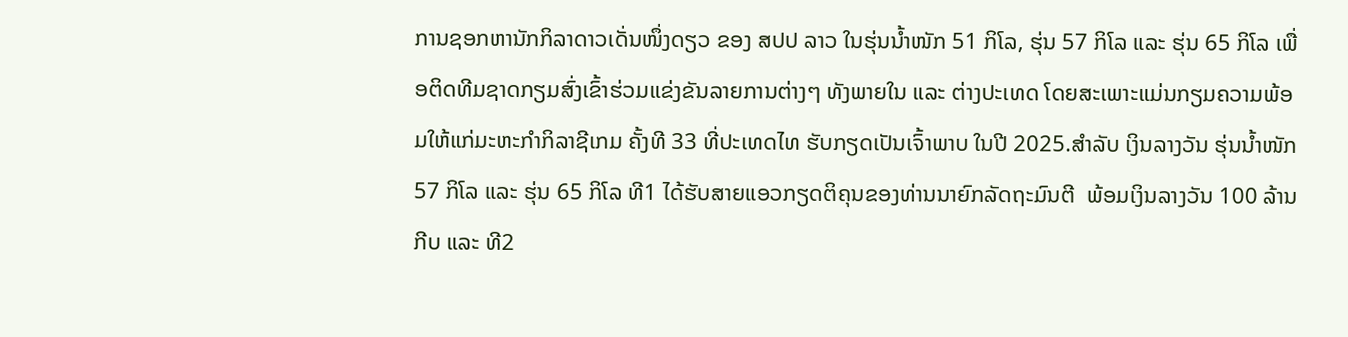ການຊອກຫານັກກິລາດາວເດັ່ນໜຶ່ງດຽວ ຂອງ ສປປ ລາວ ໃນຮຸ່ນນ້ຳໜັກ 51 ກິໂລ, ຮຸ່ນ 57 ກິໂລ ແລະ ຮຸ່ນ 65 ກິໂລ ເພື່ອຕິດທີມຊາດກຽມສົ່ງເຂົ້າຮ່ວມແຂ່ງຂັນລາຍການຕ່າງໆ ທັງພາຍໃນ ແລະ ຕ່າງປະເທດ ໂດຍສະເພາະແມ່ນກຽມຄວາມພ້ອມໃຫ້ແກ່ມະຫະກຳກິລາຊີເກມ ຄັ້ງທີ 33 ທີ່ປະເທດໄທ ຮັບກຽດເປັນເຈົ້າພາບ ໃນປີ 2025.ສຳລັບ ເງິນລາງວັນ ຮຸ່ນນໍ້າໜັກ 57 ກິໂລ ແລະ ຮຸ່ນ 65 ກິໂລ ທີ1 ໄດ້ຮັບສາຍແອວກຽດຕິຄຸນຂອງທ່ານນາຍົກລັດຖະມົນຕີ  ພ້ອມເງິນລາງວັນ 100 ລ້ານກີບ ແລະ ທີ2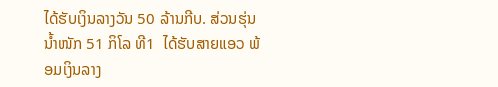ໄດ້ຮັບເງິນລາງວັນ 50 ລ້ານກີບ. ສ່ວນຮຸ່ນນໍ້າໜັກ 51 ກິໂລ ທີ1  ໄດ້ຮັບສາຍແອວ ພ້ອມເງິນລາງ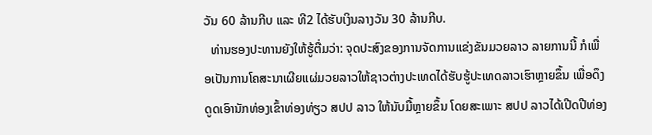ວັນ 60 ລ້ານກີບ ແລະ ທີ2 ໄດ້ຮັບເງິນລາງວັນ 30 ລ້ານກີບ.
  ທ່ານຮອງປະທານຍັງໃຫ້ຮູ້ຕື່ມວ່າ: ຈຸດປະສົງຂອງການຈັດການແຂ່ງຂັນມວຍລາວ ລາຍການນີ້ ກໍເພື່ອເປັນການໂຄສະນາເຜີຍແຜ່ມວຍລາວໃຫ້ຊາວຕ່າງປະເທດໄດ້ຮັບຮູ້ປະເທດລາວເຮົາຫຼາຍຂຶ້ນ ເພື່ອດຶງດູດເອົານັກທ່ອງເຂົ້າທ່ອງທ່ຽວ ສປປ ລາວ ໃຫ້ນັບມື້ຫຼາຍຂຶ້ນ ໂດຍສະເພາະ ສປປ ລາວໄດ້ເປີດປີທ່ອງ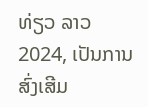ທ່ຽວ ລາວ 2024, ເປັນການສົ່ງເສີມ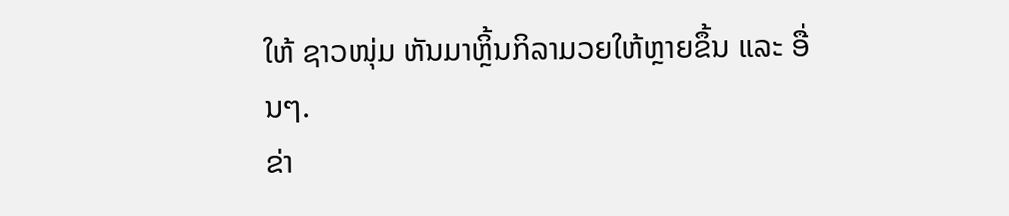ໃຫ້ ຊາວໜຸ່ມ ຫັນມາຫຼິ້ນກິລາມວຍໃຫ້ຫຼາຍຂຶ້ນ ແລະ ອື່ນໆ.
ຂ່າ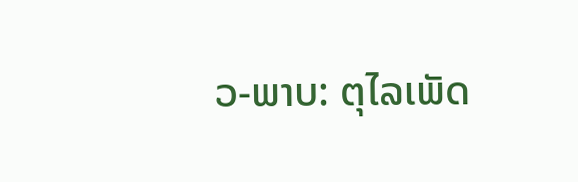ວ-ພາບ: ຕຸໄລເພັດ